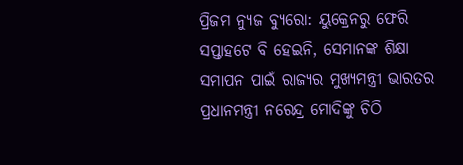ପ୍ରିଜମ ନ୍ୟୁଜ ବ୍ୟୁରୋ: ୟୁକ୍ରେନରୁ ଫେରି ସପ୍ତାହଟେ ବି ହେଇନି, ସେମାନଙ୍କ ଶିକ୍ଷା ସମାପନ ପାଇଁ ରାଜ୍ୟର ମୁଖ୍ୟମନ୍ତ୍ରୀ ଭାରତର ପ୍ରଧାନମନ୍ତ୍ରୀ ନରେନ୍ଦ୍ର ମୋଦିଙ୍କୁ ଚିଠି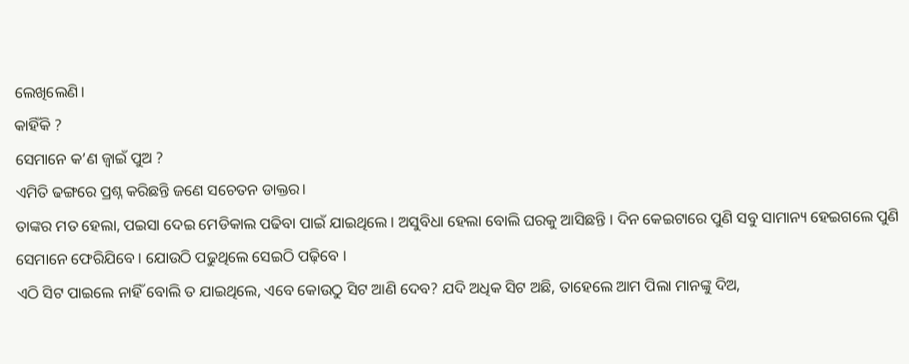ଲେଖିଲେଣି।
କାହିଁକି ?
ସେମାନେ କ’ଣ ଜ୍ବାଇଁ ପୁଅ ?
ଏମିତି ଢଙ୍ଗରେ ପ୍ରଶ୍ନ କରିଛନ୍ତି ଜଣେ ସଚେତନ ଡାକ୍ତର।
ତାଙ୍କର ମତ ହେଲା, ପଇସା ଦେଇ ମେଡିକାଲ ପଢିବା ପାଇଁ ଯାଇଥିଲେ । ଅସୁବିଧା ହେଲା ବୋଲି ଘରକୁ ଆସିଛନ୍ତି । ଦିନ କେଇଟାରେ ପୁଣି ସବୁ ସାମାନ୍ୟ ହେଇଗଲେ ପୁଣି ସେମାନେ ଫେରିଯିବେ । ଯୋଉଠି ପଢୁଥିଲେ ସେଇଠି ପଢ଼ିବେ ।
ଏଠି ସିଟ ପାଇଲେ ନାହିଁ ବୋଲି ତ ଯାଇଥିଲେ, ଏବେ କୋଉଠୁ ସିଟ ଆଣି ଦେବ? ଯଦି ଅଧିକ ସିଟ ଅଛି, ତାହେଲେ ଆମ ପିଲା ମାନଙ୍କୁ ଦିଅ,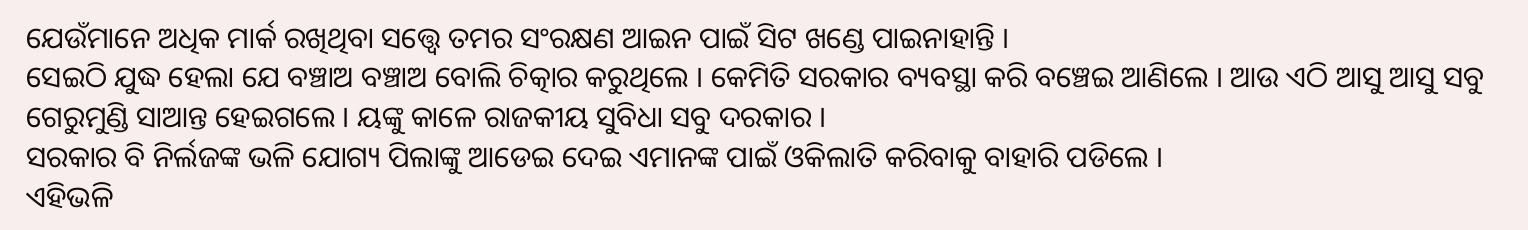ଯେଉଁମାନେ ଅଧିକ ମାର୍କ ରଖିଥିବା ସତ୍ତ୍ବେ ତମର ସଂରକ୍ଷଣ ଆଇନ ପାଇଁ ସିଟ ଖଣ୍ଡେ ପାଇନାହାନ୍ତି ।
ସେଇଠି ଯୁଦ୍ଧ ହେଲା ଯେ ବଞ୍ଚାଅ ବଞ୍ଚାଅ ବୋଲି ଚିତ୍କାର କରୁଥିଲେ । କେମିତି ସରକାର ବ୍ୟବସ୍ଥା କରି ବଞ୍ଚେଇ ଆଣିଲେ । ଆଉ ଏଠି ଆସୁ ଆସୁ ସବୁ ଗେରୁମୁଣ୍ଡି ସାଆନ୍ତ ହେଇଗଲେ । ୟଙ୍କୁ କାଳେ ରାଜକୀୟ ସୁବିଧା ସବୁ ଦରକାର ।
ସରକାର ବି ନିର୍ଲଜଙ୍କ ଭଳି ଯୋଗ୍ୟ ପିଲାଙ୍କୁ ଆଡେଇ ଦେଇ ଏମାନଙ୍କ ପାଇଁ ଓକିଲାତି କରିବାକୁ ବାହାରି ପଡିଲେ ।
ଏହିଭଳି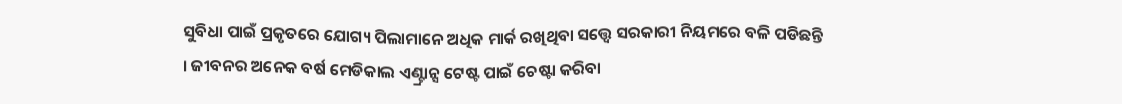ସୁବିଧା ପାଇଁ ପ୍ରକୃତରେ ଯୋଗ୍ୟ ପିଲାମାନେ ଅଧିକ ମାର୍କ ରଖିଥିବା ସତ୍ତ୍ବେ ସରକାରୀ ନିୟମରେ ବଳି ପଡିଛନ୍ତି । ଜୀବନର ଅନେକ ବର୍ଷ ମେଡିକାଲ ଏଣ୍ଟ୍ରାନ୍ସ ଟେଷ୍ଟ ପାଇଁ ଚେଷ୍ଟା କରିବା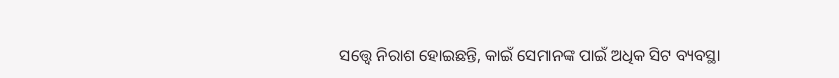ସତ୍ତ୍ବେ ନିରାଶ ହୋଇଛନ୍ତି, କାଇଁ ସେମାନଙ୍କ ପାଇଁ ଅଧିକ ସିଟ ବ୍ୟବସ୍ଥା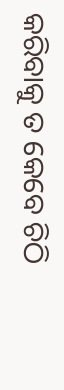କରିବାକୁ ତ କେବେ ଚିଠି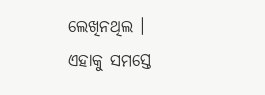ଲେଖିନଥିଲ ।
ଏହାକୁ ସମସ୍ତେ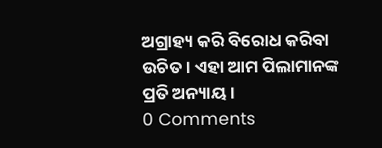ଅଗ୍ରାହ୍ୟ କରି ବିରୋଧ କରିବା ଉଚିତ । ଏହା ଆମ ପିଲାମାନଙ୍କ ପ୍ରତି ଅନ୍ୟାୟ ।
0 Comments